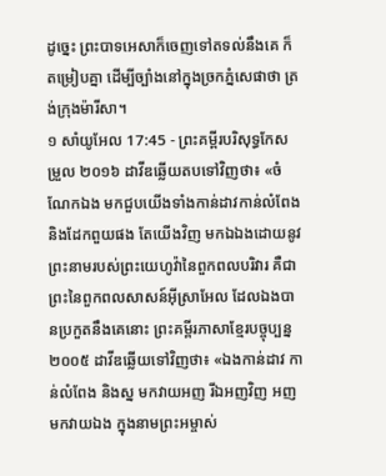ដូច្នេះ ព្រះបាទអេសាក៏ចេញទៅតទល់នឹងគេ ក៏តម្រៀបគ្នា ដើម្បីច្បាំងនៅក្នុងច្រកភ្នំសេផាថា ត្រង់ក្រុងម៉ារីសា។
១ សាំយូអែល 17:45 - ព្រះគម្ពីរបរិសុទ្ធកែសម្រួល ២០១៦ ដាវីឌឆ្លើយតបទៅវិញថា៖ «ចំណែកឯង មកជួបយើងទាំងកាន់ដាវកាន់លំពែង និងដែកពួយផង តែយើងវិញ មកឯឯងដោយនូវព្រះនាមរបស់ព្រះយេហូវ៉ានៃពួកពលបរិវារ គឺជាព្រះនៃពួកពលសាសន៍អ៊ីស្រាអែល ដែលឯងបានប្រកួតនឹងគេនោះ ព្រះគម្ពីរភាសាខ្មែរបច្ចុប្បន្ន ២០០៥ ដាវីឌឆ្លើយទៅវិញថា៖ «ឯងកាន់ដាវ កាន់លំពែង និងស្ន មកវាយអញ រីឯអញវិញ អញមកវាយឯង ក្នុងនាមព្រះអម្ចាស់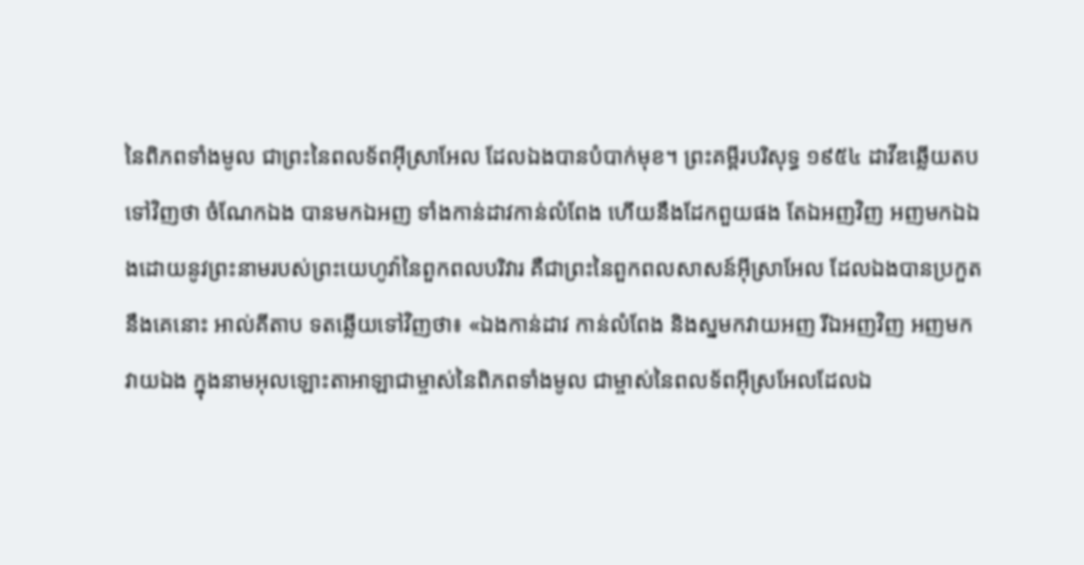នៃពិភពទាំងមូល ជាព្រះនៃពលទ័ពអ៊ីស្រាអែល ដែលឯងបានបំបាក់មុខ។ ព្រះគម្ពីរបរិសុទ្ធ ១៩៥៤ ដាវីឌឆ្លើយតបទៅវិញថា ចំណែកឯង បានមកឯអញ ទាំងកាន់ដាវកាន់លំពែង ហើយនឹងដែកពួយផង តែឯអញវិញ អញមកឯឯងដោយនូវព្រះនាមរបស់ព្រះយេហូវ៉ានៃពួកពលបរិវារ គឺជាព្រះនៃពួកពលសាសន៍អ៊ីស្រាអែល ដែលឯងបានប្រកួតនឹងគេនោះ អាល់គីតាប ទតឆ្លើយទៅវិញថា៖ «ឯងកាន់ដាវ កាន់លំពែង និងស្នមកវាយអញ រីឯអញវិញ អញមកវាយឯង ក្នុងនាមអុលឡោះតាអាឡាជាម្ចាស់នៃពិភពទាំងមូល ជាម្ចាស់នៃពលទ័ពអ៊ីស្រអែលដែលឯ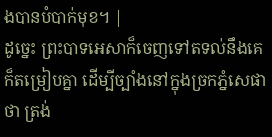ងបានបំបាក់មុខ។ |
ដូច្នេះ ព្រះបាទអេសាក៏ចេញទៅតទល់នឹងគេ ក៏តម្រៀបគ្នា ដើម្បីច្បាំងនៅក្នុងច្រកភ្នំសេផាថា ត្រង់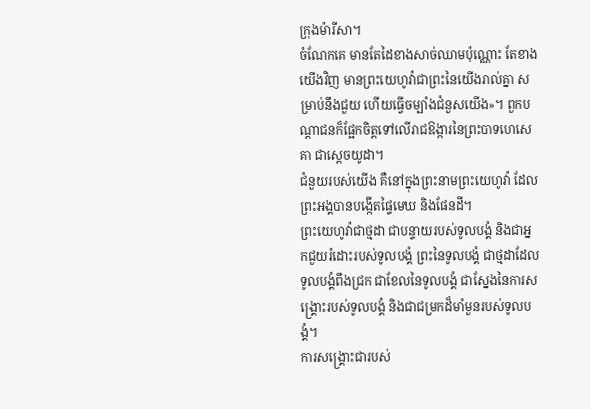ក្រុងម៉ារីសា។
ចំណែកគេ មានតែដៃខាងសាច់ឈាមប៉ុណ្ណោះ តែខាងយើងវិញ មានព្រះយេហូវ៉ាជាព្រះនៃយើងរាល់គ្នា សម្រាប់នឹងជួយ ហើយធ្វើចម្បាំងជំនួសយើង»។ ពួកបណ្ដាជនក៏ផ្អែកចិត្តទៅលើរាជឱង្ការនៃព្រះបាទហេសេគា ជាស្តេចយូដា។
ជំនួយរបស់យើង គឺនៅក្នុងព្រះនាមព្រះយេហូវ៉ា ដែលព្រះអង្គបានបង្កើតផ្ទៃមេឃ និងផែនដី។
ព្រះយេហូវ៉ាជាថ្មដា ជាបន្ទាយរបស់ទូលបង្គំ និងជាអ្នកជួយរំដោះរបស់ទូលបង្គំ ព្រះនៃទូលបង្គំ ជាថ្មដាដែលទូលបង្គំពឹងជ្រក ជាខែលនៃទូលបង្គំ ជាស្នែងនៃការសង្គ្រោះរបស់ទូលបង្គំ និងជាជម្រកដ៏មាំមួនរបស់ទូលបង្គំ។
ការសង្គ្រោះជារបស់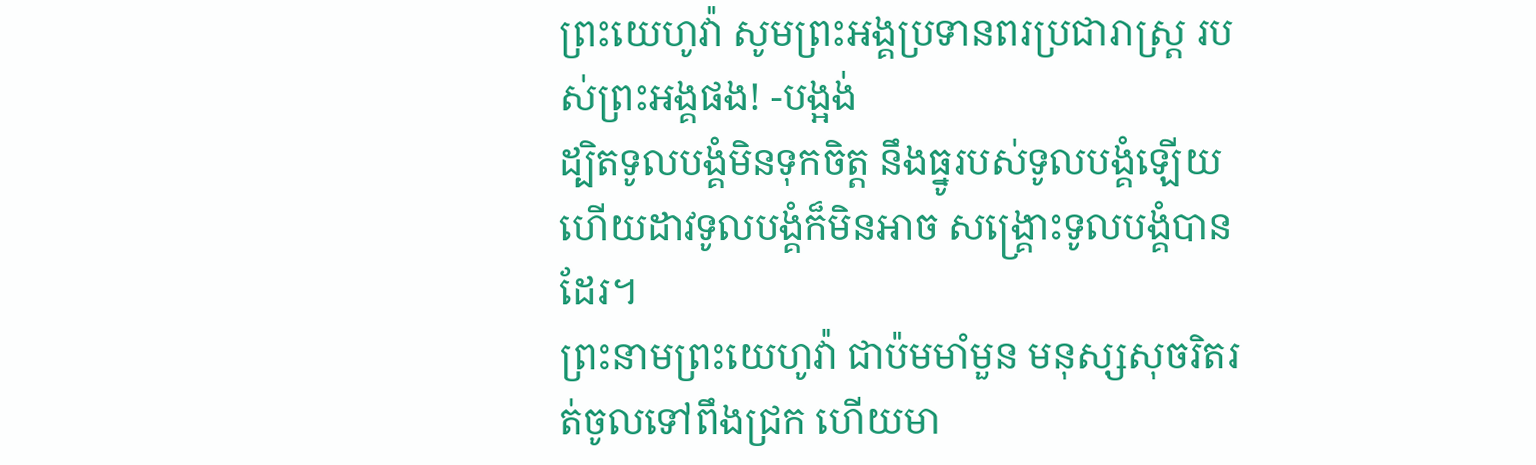ព្រះយេហូវ៉ា សូមព្រះអង្គប្រទានពរប្រជារាស្ត្រ របស់ព្រះអង្គផង! -បង្អង់
ដ្បិតទូលបង្គំមិនទុកចិត្ត នឹងធ្នូរបស់ទូលបង្គំឡើយ ហើយដាវទូលបង្គំក៏មិនអាច សង្គ្រោះទូលបង្គំបានដែរ។
ព្រះនាមព្រះយេហូវ៉ា ជាប៉មមាំមួន មនុស្សសុចរិតរត់ចូលទៅពឹងជ្រក ហើយមា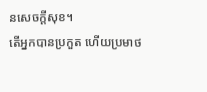នសេចក្ដីសុខ។
តើអ្នកបានប្រកួត ហើយប្រមាថ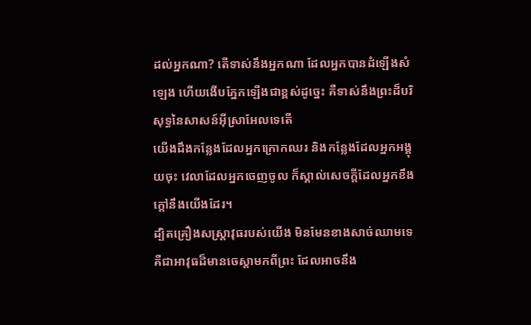ដល់អ្នកណា? តើទាស់នឹងអ្នកណា ដែលអ្នកបានដំឡើងសំឡេង ហើយងើបភ្នែកឡើងជាខ្ពស់ដូច្នេះ គឺទាស់នឹងព្រះដ៏បរិសុទ្ធនៃសាសន៍អ៊ីស្រាអែលទេតើ
យើងដឹងកន្លែងដែលអ្នកក្រោកឈរ និងកន្លែងដែលអ្នកអង្គុយចុះ វេលាដែលអ្នកចេញចូល ក៏ស្គាល់សេចក្ដីដែលអ្នកខឹងក្តៅនឹងយើងដែរ។
ដ្បិតគ្រឿងសស្ត្រាវុធរបស់យើង មិនមែនខាងសាច់ឈាមទេ គឺជាអាវុធដ៏មានចេស្ដាមកពីព្រះ ដែលអាចនឹង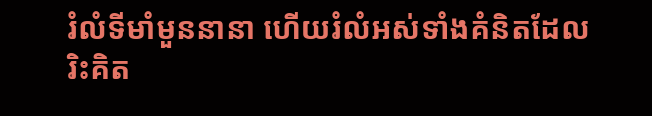រំលំទីមាំមួននានា ហើយរំលំអស់ទាំងគំនិតដែលរិះគិត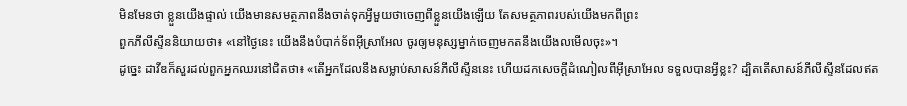មិនមែនថា ខ្លួនយើងផ្ទាល់ យើងមានសមត្ថភាពនឹងចាត់ទុកអ្វីមួយថាចេញពីខ្លួនយើងឡើយ តែសមត្ថភាពរបស់យើងមកពីព្រះ
ពួកភីលីស្ទីននិយាយថា៖ «នៅថ្ងៃនេះ យើងនឹងបំបាក់ទ័ពអ៊ីស្រាអែល ចូរឲ្យមនុស្សម្នាក់ចេញមកតនឹងយើងលមើលចុះ»។
ដូច្នេះ ដាវីឌក៏សួរដល់ពួកអ្នកឈរនៅជិតថា៖ «តើអ្នកដែលនឹងសម្លាប់សាសន៍ភីលីស្ទីននេះ ហើយដកសេចក្ដីដំណៀលពីអ៊ីស្រាអែល ទទួលបានអ្វីខ្លះ? ដ្បិតតើសាសន៍ភីលីស្ទីនដែលឥត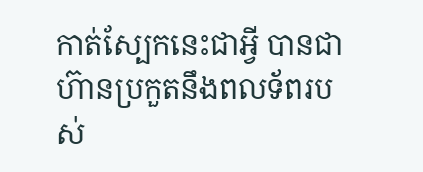កាត់ស្បែកនេះជាអ្វី បានជាហ៊ានប្រកួតនឹងពលទ័ពរបស់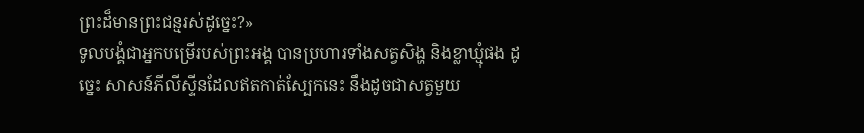ព្រះដ៏មានព្រះជន្មរស់ដូច្នេះ?»
ទូលបង្គំជាអ្នកបម្រើរបស់ព្រះអង្គ បានប្រហារទាំងសត្វសិង្ហ និងខ្លាឃ្មុំផង ដូច្នេះ សាសន៍ភីលីស្ទីនដែលឥតកាត់ស្បែកនេះ នឹងដូចជាសត្វមួយ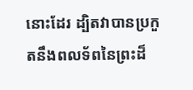នោះដែរ ដ្បិតវាបានប្រកួតនឹងពលទ័ពនៃព្រះដ៏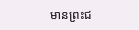មានព្រះជ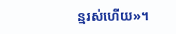ន្មរស់ហើយ»។